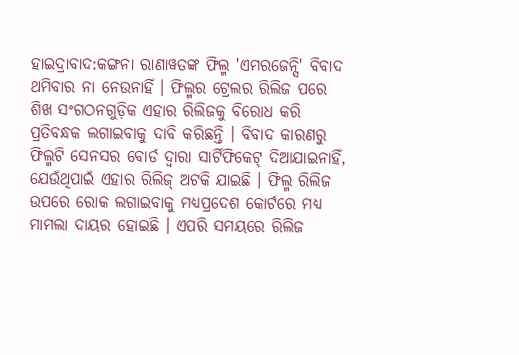ହାଇଦ୍ରାବାଦ:କଙ୍ଗନା ରାଣାୱତଙ୍କ ଫିଲ୍ମ 'ଏମରଜେନ୍ସି' ବିବାଦ ଥମିବାର ନା ନେଉନାହିଁ । ଫିଲ୍ମର ଟ୍ରେଲର ରିଲିଜ ପରେ ଶିଖ ସଂଗଠନଗୁଡ଼ିକ ଏହାର ରିଲିଜକୁ ବିରୋଧ କରି ପ୍ରତିବନ୍ଧକ ଲଗାଇବାକୁ ଦାବି କରିଛନ୍ତି । ବିବାଦ କାରଣରୁ ଫିଲ୍ମଟି ସେନସର ବୋର୍ଡ ଦ୍ୱାରା ସାର୍ଟିଫିକେଟ୍ ଦିଆଯାଇନାହିଁ, ଯେଉଁଥିପାଇଁ ଏହାର ରିଲିଜ୍ ଅଟକି ଯାଇଛି । ଫିଲ୍ମ ରିଲିଜ ଉପରେ ରୋକ ଲଗାଇବାକୁ ମଧ୍ୟପ୍ରଦେଶ କୋର୍ଟରେ ମଧ୍ୟ ମାମଲା ଦାୟର ହୋଇଛି । ଏପରି ସମୟରେ ରିଲିଜ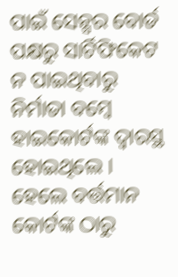ପାଇଁ ସେନ୍ସର ବୋର୍ଡ ପକ୍ଷରୁ ସାର୍ଟିଫିକେଟ ନ ପାଇଥିବାରୁ ନିର୍ମାତା ବମ୍ବେ ହାଇକୋର୍ଟଙ୍କ ଦ୍ୱାରସ୍ଥ ହୋଇଥିଲେ । ହେଲେ ବର୍ତ୍ତମାନ କୋର୍ଟଙ୍କ ଠାରୁ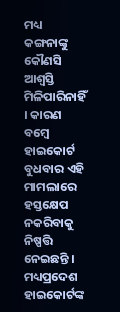ମଧ୍ୟ କଙ୍ଗନାଙ୍କୁ କୌଣସି ଆଶ୍ୱସ୍ତି ମିଳିପାରିନାହିଁ । କାରଣ ବମ୍ବେ ହାଇକୋର୍ଟ ବୁଧବାର ଏହି ମାମଲାରେ ହସ୍ତକ୍ଷେପ ନକରିବାକୁ ନିଷ୍ପତ୍ତି ନେଇଛନ୍ତି । ମଧ୍ୟପ୍ରଦେଶ ହାଇକୋର୍ଟଙ୍କ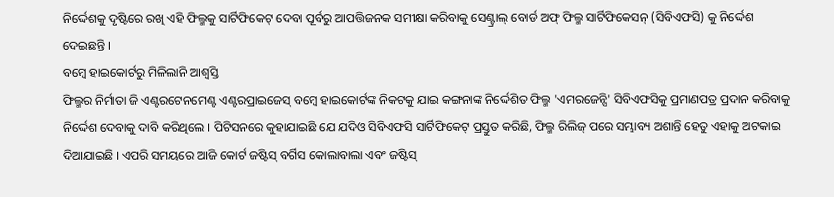ନିର୍ଦ୍ଦେଶକୁ ଦୃଷ୍ଟିରେ ରଖି ଏହି ଫିଲ୍ମକୁ ସାର୍ଟିଫିକେଟ୍ ଦେବା ପୂର୍ବରୁ ଆପତ୍ତିଜନକ ସମୀକ୍ଷା କରିବାକୁ ସେଣ୍ଟ୍ରାଲ୍ ବୋର୍ଡ ଅଫ୍ ଫିଲ୍ମ ସାର୍ଟିଫିକେସନ୍ (ସିବିଏଫସି) କୁ ନିର୍ଦ୍ଦେଶ ଦେଇଛନ୍ତି ।
ବମ୍ୱେ ହାଇକୋର୍ଟରୁ ମିଳିଲାନି ଆଶ୍ୱସ୍ତି
ଫିଲ୍ମର ନିର୍ମାତା ଜି ଏଣ୍ଟରଟେନମେଣ୍ଟ ଏଣ୍ଟରପ୍ରାଇଜେସ୍ ବମ୍ବେ ହାଇକୋର୍ଟଙ୍କ ନିକଟକୁ ଯାଇ କଙ୍ଗନାଙ୍କ ନିର୍ଦ୍ଦେଶିତ ଫିଲ୍ମ 'ଏମରଜେନ୍ସି' ସିବିଏଫସିକୁ ପ୍ରମାଣପତ୍ର ପ୍ରଦାନ କରିବାକୁ ନିର୍ଦ୍ଦେଶ ଦେବାକୁ ଦାବି କରିଥିଲେ । ପିଟିସନରେ କୁହାଯାଇଛି ଯେ ଯଦିଓ ସିବିଏଫସି ସାର୍ଟିଫିକେଟ୍ ପ୍ରସ୍ତୁତ କରିଛି, ଫିଲ୍ମ ରିଲିଜ୍ ପରେ ସମ୍ଭାବ୍ୟ ଅଶାନ୍ତି ହେତୁ ଏହାକୁ ଅଟକାଇ ଦିଆଯାଇଛି । ଏପରି ସମୟରେ ଆଜି କୋର୍ଟ ଜଷ୍ଟିସ୍ ବର୍ଗିସ କୋଲାବାଲା ଏବଂ ଜଷ୍ଟିସ୍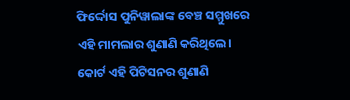ଫିର୍ଦ୍ଦୋସ ପୁନିୱାଲାଙ୍କ ବେଞ୍ଚ ସମ୍ମୁଖରେ ଏହି ମାମଲାର ଶୁଣାଣି କରିଥିଲେ। କୋର୍ଟ ଏହି ପିଟିସନର ଶୁଣାଣି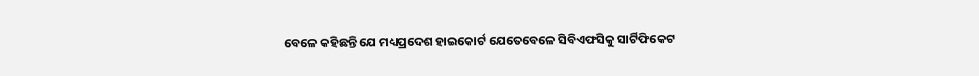ବେଳେ କହିଛନ୍ତି ଯେ ମଧ୍ୟପ୍ରଦେଶ ହାଇକୋର୍ଟ ଯେତେବେଳେ ସିବିଏଫସିକୁ ସାର୍ଟିଫିକେଟ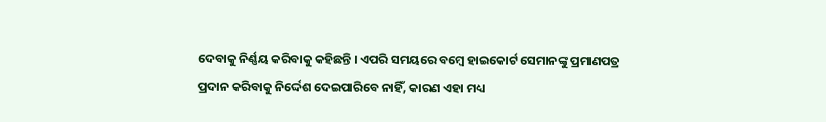ଦେବାକୁ ନିର୍ଣ୍ଣୟ କରିବାକୁ କହିଛନ୍ତି । ଏପରି ସମୟରେ ବମ୍ବେ ହାଇକୋର୍ଟ ସେମାନଙ୍କୁ ପ୍ରମାଣପତ୍ର ପ୍ରଦାନ କରିବାକୁ ନିର୍ଦ୍ଦେଶ ଦେଇପାରିବେ ନାହିଁ, କାରଣ ଏହା ମଧ୍ୟ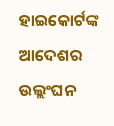ହାଇକୋର୍ଟଙ୍କ ଆଦେଶର ଉଲ୍ଲଂଘନ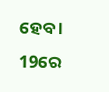ହେବ ।
19ରେ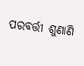ପରବର୍ତ୍ତୀ ଶୁଣାଣି